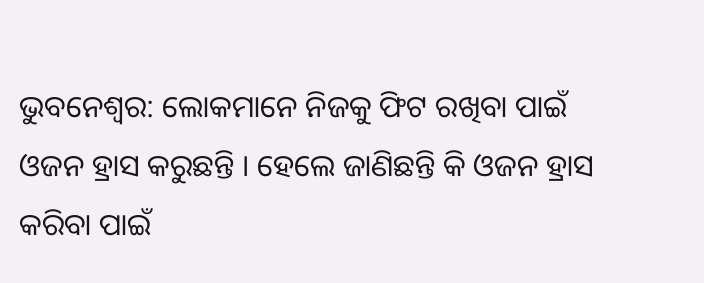ଭୁବନେଶ୍ୱର: ଲୋକମାନେ ନିଜକୁ ଫିଟ ରଖିବା ପାଇଁ ଓଜନ ହ୍ରାସ କରୁଛନ୍ତି । ହେଲେ ଜାଣିଛନ୍ତି କି ଓଜନ ହ୍ରାସ କରିବା ପାଇଁ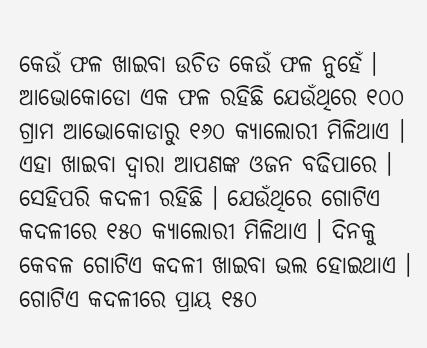କେଉଁ ଫଳ ଖାଇବା ଉଚିତ କେଉଁ ଫଳ ନୁହେଁ । ଆଭୋକୋଡୋ ଏକ ଫଳ ରହିଛି ଯେଉଁଥିରେ ୧୦୦ ଗ୍ରାମ ଆଭୋକୋଡାରୁ ୧୬୦ କ୍ୟାଲୋରୀ ମିଳିଥାଏ । ଏହା ଖାଇବା ଦ୍ୱାରା ଆପଣଙ୍କ ଓଜନ ବଢିପାରେ । ସେହିପରି କଦଳୀ ରହିଛି । ଯେଉଁଥିରେ ଗୋଟିଏ କଦଳୀରେ ୧୫୦ କ୍ୟାଲୋରୀ ମିଳିଥାଏ । ଦିନକୁ କେବଳ ଗୋଟିଏ କଦଳୀ ଖାଇବା ଭଲ ହୋଇଥାଏ । ଗୋଟିଏ କଦଳୀରେ ପ୍ରାୟ ୧୫୦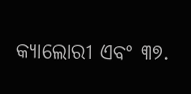କ୍ୟାଲୋରୀ ଏବଂ ୩୭.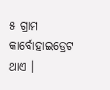୫ ଗ୍ରାମ କାର୍ବୋହାଇଡ୍ରେଟ ଥାଏ ।